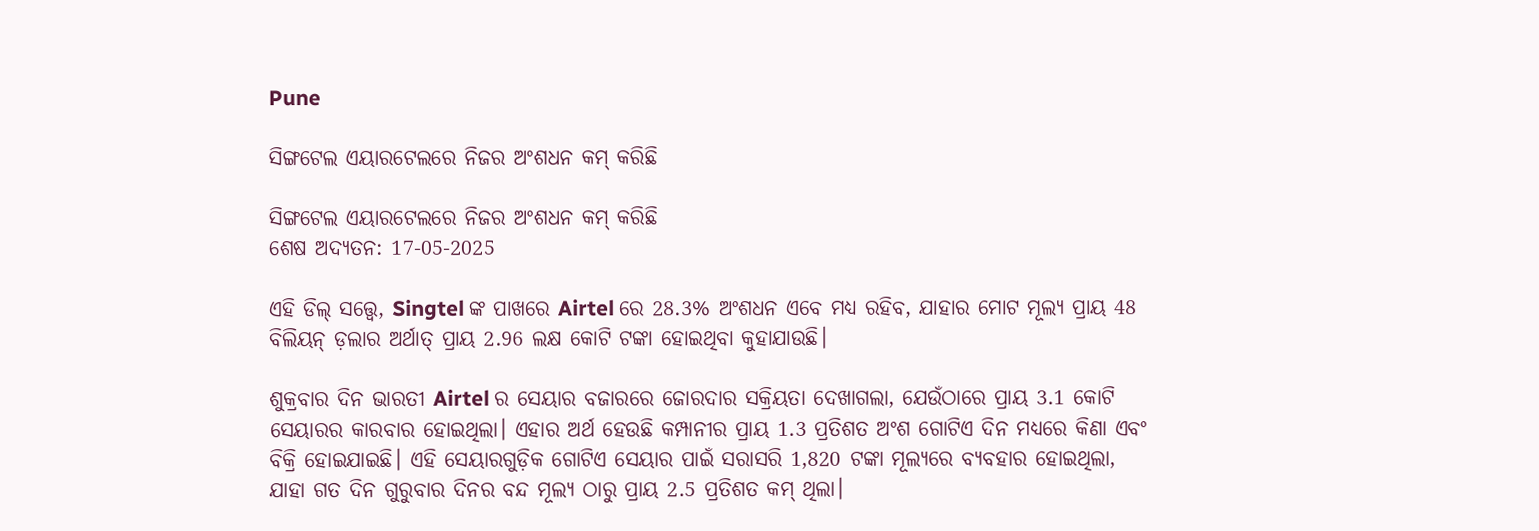Pune

ସିଙ୍ଗଟେଲ ଏୟାରଟେଲରେ ନିଜର ଅଂଶଧନ କମ୍ କରିଛି

ସିଙ୍ଗଟେଲ ଏୟାରଟେଲରେ ନିଜର ଅଂଶଧନ କମ୍ କରିଛି
ଶେଷ ଅଦ୍ୟତନ: 17-05-2025

ଏହି ଡିଲ୍ ସତ୍ତ୍ୱେ, Singtel ଙ୍କ ପାଖରେ Airtel ରେ 28.3% ଅଂଶଧନ ଏବେ ମଧ୍ୟ ରହିବ, ଯାହାର ମୋଟ ମୂଲ୍ୟ ପ୍ରାୟ 48 ବିଲିୟନ୍ ଡ଼ଲାର ଅର୍ଥାତ୍ ପ୍ରାୟ 2.96 ଲକ୍ଷ କୋଟି ଟଙ୍କା ହୋଇଥିବା କୁହାଯାଉଛି।

ଶୁକ୍ରବାର ଦିନ ଭାରତୀ Airtel ର ସେୟାର ବଜାରରେ ଜୋରଦାର ସକ୍ରିୟତା ଦେଖାଗଲା, ଯେଉଁଠାରେ ପ୍ରାୟ 3.1 କୋଟି ସେୟାରର କାରବାର ହୋଇଥିଲା। ଏହାର ଅର୍ଥ ହେଉଛି କମ୍ପାନୀର ପ୍ରାୟ 1.3 ପ୍ରତିଶତ ଅଂଶ ଗୋଟିଏ ଦିନ ମଧ୍ୟରେ କିଣା ଏବଂ ବିକ୍ରି ହୋଇଯାଇଛି। ଏହି ସେୟାରଗୁଡ଼ିକ ଗୋଟିଏ ସେୟାର ପାଇଁ ସରାସରି 1,820 ଟଙ୍କା ମୂଲ୍ୟରେ ବ୍ୟବହାର ହୋଇଥିଲା, ଯାହା ଗତ ଦିନ ଗୁରୁବାର ଦିନର ବନ୍ଦ ମୂଲ୍ୟ ଠାରୁ ପ୍ରାୟ 2.5 ପ୍ରତିଶତ କମ୍ ଥିଲା।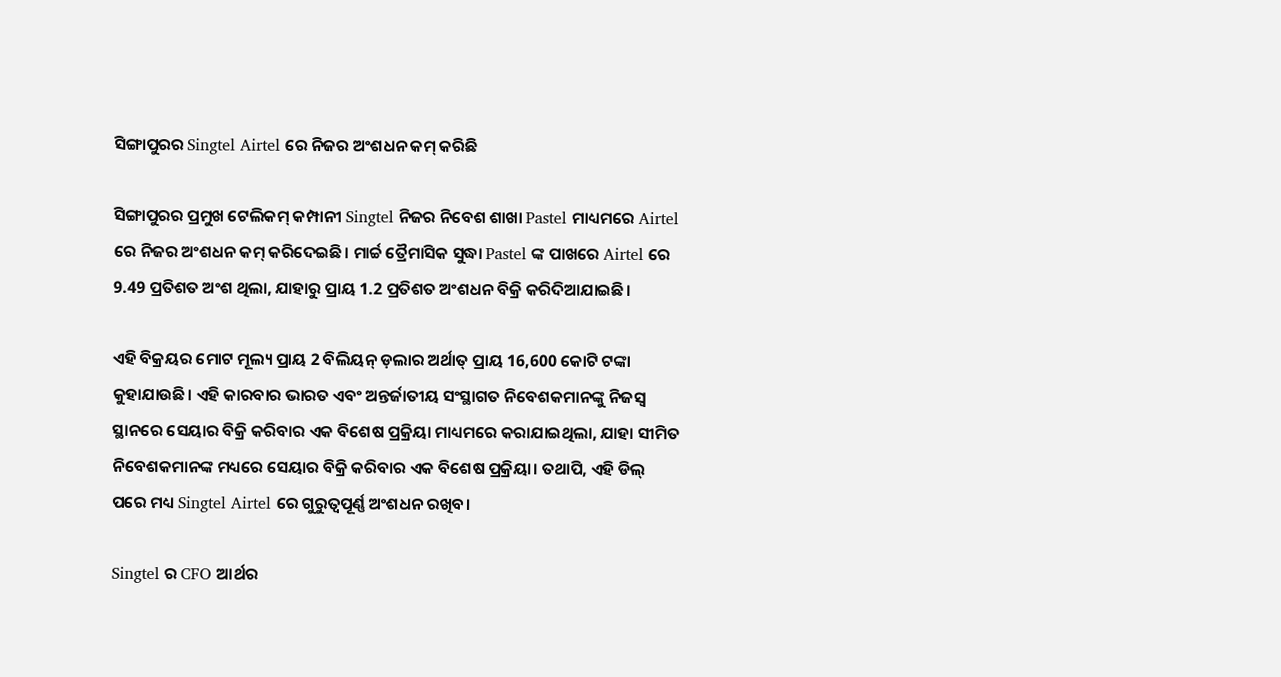ସିଙ୍ଗାପୁରର Singtel Airtel ରେ ନିଜର ଅଂଶଧନ କମ୍ କରିଛି

ସିଙ୍ଗାପୁରର ପ୍ରମୁଖ ଟେଲିକମ୍ କମ୍ପାନୀ Singtel ନିଜର ନିବେଶ ଶାଖା Pastel ମାଧ୍ୟମରେ Airtel ରେ ନିଜର ଅଂଶଧନ କମ୍ କରିଦେଇଛି। ମାର୍ଚ୍ଚ ତ୍ରୈମାସିକ ସୁଦ୍ଧା Pastel ଙ୍କ ପାଖରେ Airtel ରେ 9.49 ପ୍ରତିଶତ ଅଂଶ ଥିଲା, ଯାହାରୁ ପ୍ରାୟ 1.2 ପ୍ରତିଶତ ଅଂଶଧନ ବିକ୍ରି କରିଦିଆଯାଇଛି।

ଏହି ବିକ୍ରୟର ମୋଟ ମୂଲ୍ୟ ପ୍ରାୟ 2 ବିଲିୟନ୍ ଡ଼ଲାର ଅର୍ଥାତ୍ ପ୍ରାୟ 16,600 କୋଟି ଟଙ୍କା କୁହାଯାଉଛି। ଏହି କାରବାର ଭାରତ ଏବଂ ଅନ୍ତର୍ଜାତୀୟ ସଂସ୍ଥାଗତ ନିବେଶକମାନଙ୍କୁ ନିଜସ୍ୱ ସ୍ଥାନରେ ସେୟାର ବିକ୍ରି କରିବାର ଏକ ବିଶେଷ ପ୍ରକ୍ରିୟା ମାଧ୍ୟମରେ କରାଯାଇଥିଲା, ଯାହା ସୀମିତ ନିବେଶକମାନଙ୍କ ମଧ୍ୟରେ ସେୟାର ବିକ୍ରି କରିବାର ଏକ ବିଶେଷ ପ୍ରକ୍ରିୟା। ତଥାପି, ଏହି ଡିଲ୍ ପରେ ମଧ୍ୟ Singtel Airtel ରେ ଗୁରୁତ୍ୱପୂର୍ଣ୍ଣ ଅଂଶଧନ ରଖିବ।

Singtel ର CFO ଆର୍ଥର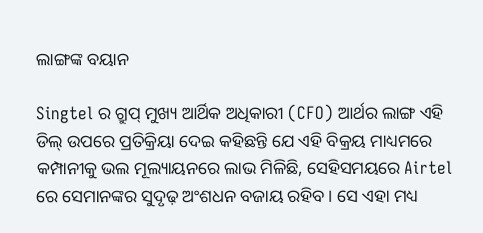ଲାଙ୍ଗଙ୍କ ବୟାନ

Singtel ର ଗ୍ରୁପ୍ ମୁଖ୍ୟ ଆର୍ଥିକ ଅଧିକାରୀ (CFO) ଆର୍ଥର ଲାଙ୍ଗ ଏହି ଡିଲ୍ ଉପରେ ପ୍ରତିକ୍ରିୟା ଦେଇ କହିଛନ୍ତି ଯେ ଏହି ବିକ୍ରୟ ମାଧ୍ୟମରେ କମ୍ପାନୀକୁ ଭଲ ମୂଲ୍ୟାୟନରେ ଲାଭ ମିଳିଛି, ସେହିସମୟରେ Airtel ରେ ସେମାନଙ୍କର ସୁଦୃଢ଼ ଅଂଶଧନ ବଜାୟ ରହିବ। ସେ ଏହା ମଧ୍ୟ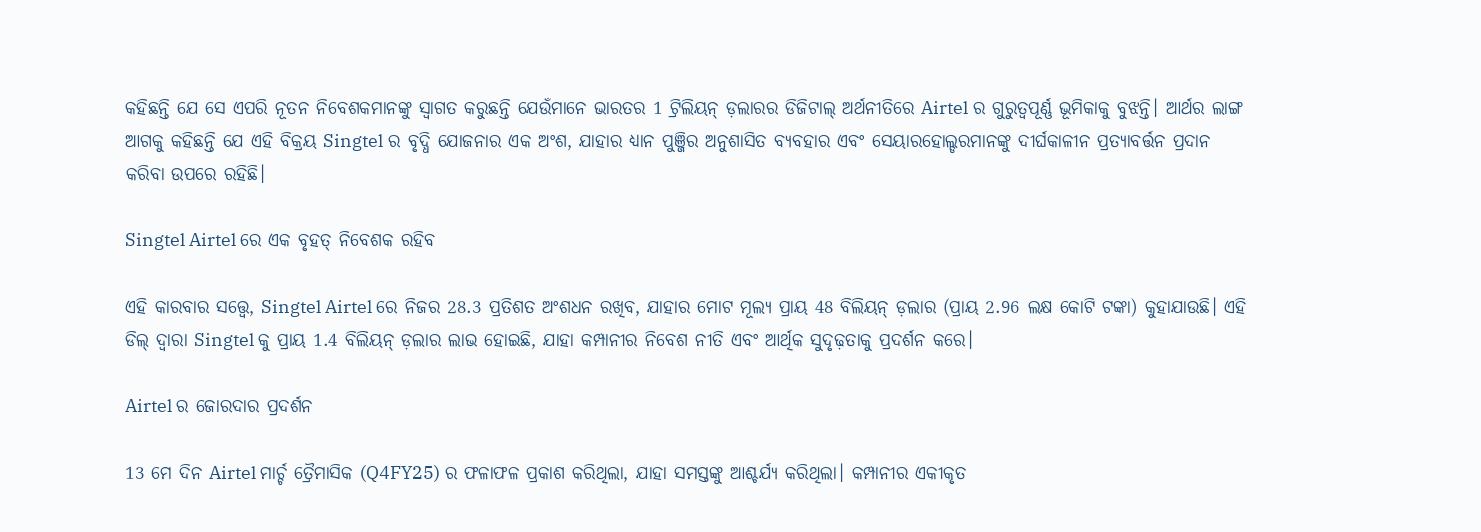କହିଛନ୍ତି ଯେ ସେ ଏପରି ନୂତନ ନିବେଶକମାନଙ୍କୁ ସ୍ୱାଗତ କରୁଛନ୍ତି ଯେଉଁମାନେ ଭାରତର 1 ଟ୍ରିଲିୟନ୍ ଡ଼ଲାରର ଡିଜିଟାଲ୍ ଅର୍ଥନୀତିରେ Airtel ର ଗୁରୁତ୍ୱପୂର୍ଣ୍ଣ ଭୂମିକାକୁ ବୁଝନ୍ତି। ଆର୍ଥର ଲାଙ୍ଗ ଆଗକୁ କହିଛନ୍ତି ଯେ ଏହି ବିକ୍ରୟ Singtel ର ବୃଦ୍ଧି ଯୋଜନାର ଏକ ଅଂଶ, ଯାହାର ଧ୍ୟାନ ପୁଞ୍ଜିର ଅନୁଶାସିତ ବ୍ୟବହାର ଏବଂ ସେୟାରହୋଲ୍ଡରମାନଙ୍କୁ ଦୀର୍ଘକାଳୀନ ପ୍ରତ୍ୟାବର୍ତ୍ତନ ପ୍ରଦାନ କରିବା ଉପରେ ରହିଛି।

Singtel Airtel ରେ ଏକ ବୃହତ୍ ନିବେଶକ ରହିବ

ଏହି କାରବାର ସତ୍ତ୍ୱେ, Singtel Airtel ରେ ନିଜର 28.3 ପ୍ରତିଶତ ଅଂଶଧନ ରଖିବ, ଯାହାର ମୋଟ ମୂଲ୍ୟ ପ୍ରାୟ 48 ବିଲିୟନ୍ ଡ଼ଲାର (ପ୍ରାୟ 2.96 ଲକ୍ଷ କୋଟି ଟଙ୍କା) କୁହାଯାଉଛି। ଏହି ଡିଲ୍ ଦ୍ୱାରା Singtel କୁ ପ୍ରାୟ 1.4 ବିଲିୟନ୍ ଡ଼ଲାର ଲାଭ ହୋଇଛି, ଯାହା କମ୍ପାନୀର ନିବେଶ ନୀତି ଏବଂ ଆର୍ଥିକ ସୁଦୃଢ଼ତାକୁ ପ୍ରଦର୍ଶନ କରେ।

Airtel ର ଜୋରଦାର ପ୍ରଦର୍ଶନ

13 ମେ ଦିନ Airtel ମାର୍ଚ୍ଚ ତ୍ରୈମାସିକ (Q4FY25) ର ଫଳାଫଳ ପ୍ରକାଶ କରିଥିଲା, ଯାହା ସମସ୍ତଙ୍କୁ ଆଶ୍ଚର୍ଯ୍ୟ କରିଥିଲା। କମ୍ପାନୀର ଏକୀକୃତ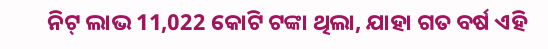ନିଟ୍ ଲାଭ 11,022 କୋଟି ଟଙ୍କା ଥିଲା, ଯାହା ଗତ ବର୍ଷ ଏହି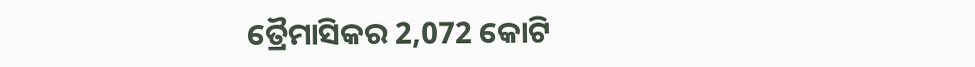ତ୍ରୈମାସିକର 2,072 କୋଟି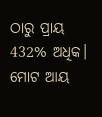ଠାରୁ ପ୍ରାୟ 432% ଅଧିକ। ମୋଟ ଆୟ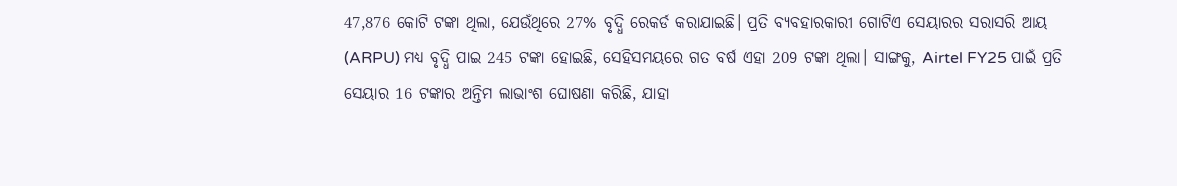47,876 କୋଟି ଟଙ୍କା ଥିଲା, ଯେଉଁଥିରେ 27% ବୃଦ୍ଧି ରେକର୍ଡ କରାଯାଇଛି। ପ୍ରତି ବ୍ୟବହାରକାରୀ ଗୋଟିଏ ସେୟାରର ସରାସରି ଆୟ (ARPU) ମଧ୍ୟ ବୃଦ୍ଧି ପାଇ 245 ଟଙ୍କା ହୋଇଛି, ସେହିସମୟରେ ଗତ ବର୍ଷ ଏହା 209 ଟଙ୍କା ଥିଲା। ସାଙ୍ଗକୁ, Airtel FY25 ପାଇଁ ପ୍ରତି ସେୟାର 16 ଟଙ୍କାର ଅନ୍ତିମ ଲାଭାଂଶ ଘୋଷଣା କରିଛି, ଯାହା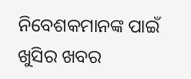ନିବେଶକମାନଙ୍କ ପାଇଁ ଖୁସିର ଖବର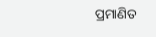ପ୍ରମାଣିତ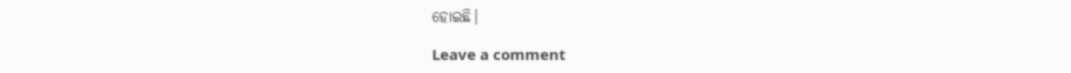ହୋଇଛି।

Leave a comment